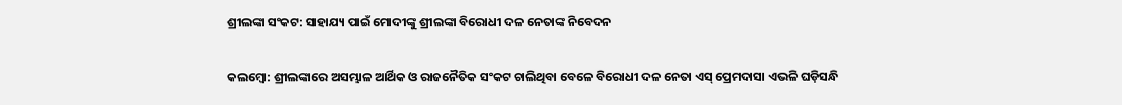ଶ୍ରୀଲଙ୍କା ସଂକଟ: ସାହାଯ୍ୟ ପାଇଁ ମୋଦୀଙ୍କୁ ଶ୍ରୀଲଙ୍କା ବିରୋଧୀ ଦଳ ନେତାଙ୍କ ନିବେଦନ

କଲମ୍ବୋ: ଶ୍ରୀଲଙ୍କାରେ ଅସମ୍ଭାଳ ଆର୍ଥିକ ଓ ରାଜନୈତିକ ସଂକଟ ଚାଲିଥିବା ବେଳେ ବିରୋଧୀ ଦଳ ନେତା ଏସ୍‌ ପ୍ରେମଦାସା ଏଭଳି ଘଡ଼ିସନ୍ଧି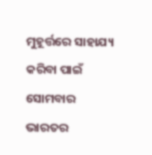ମୁହୂର୍ତ୍ତରେ ସାହାଯ୍ୟ କରିବା ପାଇଁ ସୋମବାର ଭାରତର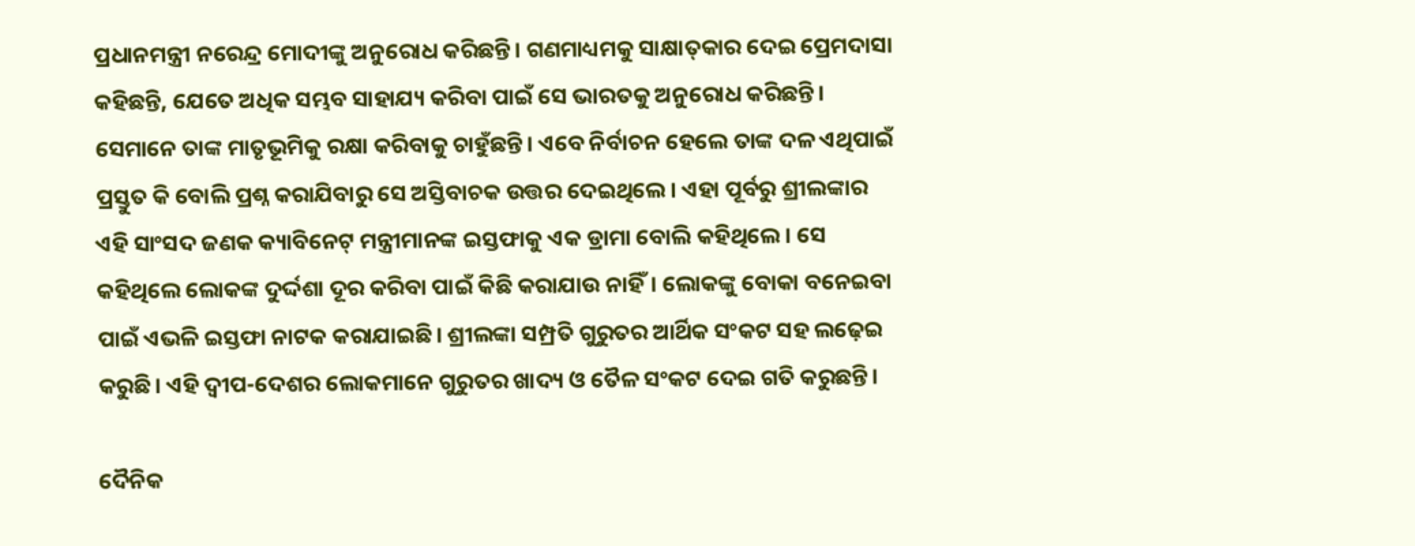ପ୍ରଧାନମନ୍ତ୍ରୀ ନରେନ୍ଦ୍ର ମୋଦୀଙ୍କୁ ଅନୁରୋଧ କରିଛନ୍ତି। ଗଣମାଧ୍ୟମକୁ ସାକ୍ଷାତ୍‌କାର ଦେଇ ପ୍ରେମଦାସା କହିଛନ୍ତି, ଯେତେ ଅଧିକ ସମ୍ଭବ ସାହାଯ୍ୟ କରିବା ପାଇଁ ସେ ଭାରତକୁ ଅନୁରୋଧ କରିଛନ୍ତି। ସେମାନେ ତାଙ୍କ ମାତୃଭୂମିକୁ ରକ୍ଷା କରିବାକୁ ଚାହୁଁଛନ୍ତି। ଏବେ ନିର୍ବାଚନ ହେଲେ ତାଙ୍କ ଦଳ ଏଥିପାଇଁ ପ୍ରସ୍ତୁତ କି ବୋଲି ପ୍ରଶ୍ନ କରାଯିବାରୁ ସେ ଅସ୍ତିବାଚକ ଉତ୍ତର ଦେଇଥିଲେ। ଏହା ପୂର୍ବରୁ ଶ୍ରୀଲଙ୍କାର ଏହି ସାଂସଦ ଜଣକ କ୍ୟାବିନେଟ୍ ମନ୍ତ୍ରୀମାନଙ୍କ ଇସ୍ତଫାକୁ ଏକ ଡ୍ରାମା ବୋଲି କହିଥିଲେ। ସେ କହିଥିଲେ ଲୋକଙ୍କ ଦୁର୍ଦ୍ଦଶା ଦୂର କରିବା ପାଇଁ କିଛି କରାଯାଉ ନାହିଁ। ଲୋକଙ୍କୁ ବୋକା ବନେଇବା ପାଇଁ ଏଭଳି ଇସ୍ତଫା ନାଟକ କରାଯାଇଛି। ଶ୍ରୀଲଙ୍କା ସମ୍ପ୍ରତି ଗୁରୁତର ଆର୍ଥିକ ସଂକଟ ସହ ଲଢ଼େଇ କରୁଛି। ଏହି ଦ୍ବୀପ-ଦେଶର ଲୋକମାନେ ଗୁରୁତର ଖାଦ୍ୟ ଓ ତୈଳ ସଂକଟ ଦେଇ ଗତି କରୁଛନ୍ତି।

ଦୈନିକ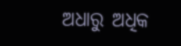ଅଧାରୁ ଅଧିକ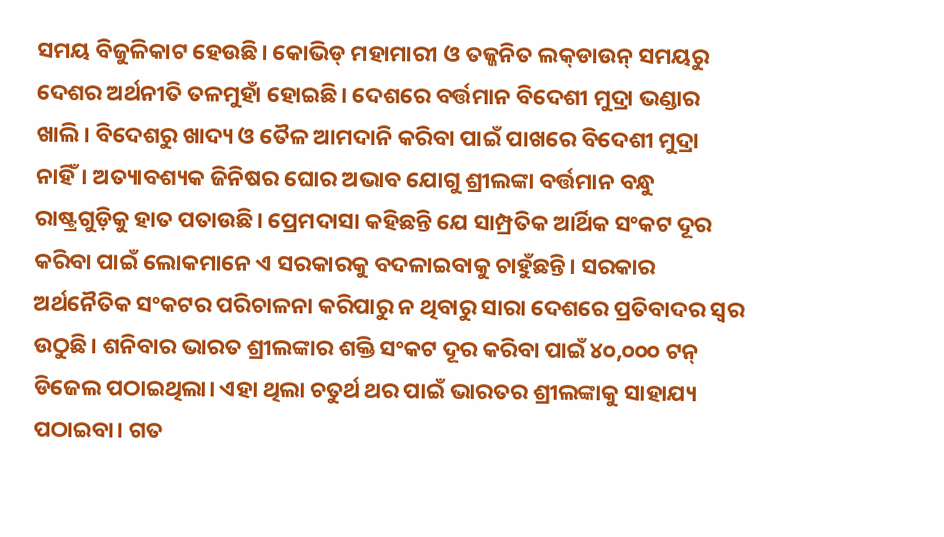ସମୟ ବିଜୁଳିକାଟ ହେଉଛି। କୋଭିଡ୍ ମହାମାରୀ ଓ ତଜ୍ଜନିତ ଲକ୍‌ଡାଉନ୍ ସମୟରୁ ଦେଶର ଅର୍ଥନୀତି ତଳମୁହାଁ ହୋଇଛି। ଦେଶରେ ବର୍ତ୍ତମାନ ବିଦେଶୀ ମୁଦ୍ରା ଭଣ୍ଡାର ଖାଲି। ବିଦେଶରୁ ଖାଦ୍ୟ ଓ ତୈଳ ଆମଦାନି କରିବା ପାଇଁ ପାଖରେ ବିଦେଶୀ ମୁଦ୍ରା ନାହିଁ। ଅତ୍ୟାବଶ୍ୟକ ଜିନିଷର ଘୋର ଅଭାବ ଯୋଗୁ ଶ୍ରୀଲଙ୍କା ବର୍ତ୍ତମାନ ବନ୍ଧୁ ରାଷ୍ଟ୍ରଗୁଡ଼ିକୁ ହାତ ପତାଉଛି। ପ୍ରେମଦାସା କହିଛନ୍ତି ଯେ ସାମ୍ପ୍ରତିକ ଆର୍ଥିକ ସଂକଟ ଦୂର କରିବା ପାଇଁ ଲୋକମାନେ ଏ ସରକାରକୁ ବଦଳାଇବାକୁ ଚାହୁଁଛନ୍ତି। ସରକାର ଅର୍ଥନୈତିକ ସଂକଟର ପରିଚାଳନା କରିପାରୁ ନ ଥିବାରୁ ସାରା ଦେଶରେ ପ୍ରତିବାଦର ସ୍ବର ଉଠୁଛି। ଶନିବାର ଭାରତ ଶ୍ରୀଲଙ୍କାର ଶକ୍ତି ସଂକଟ ଦୂର କରିବା ପାଇଁ ୪୦,୦୦୦ ଟନ୍ ଡିଜେଲ ପଠାଇଥିଲା। ଏହା ଥିଲା ଚତୁର୍ଥ ଥର ପାଇଁ ଭାରତର ଶ୍ରୀଲଙ୍କାକୁ ସାହାଯ୍ୟ ପଠାଇବା। ଗତ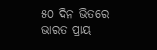୫୦ ଦିନ ଭିତରେ ଭାରତ ପ୍ରାୟ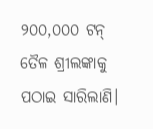୨୦୦,୦୦୦ ଟନ୍ ତୈଳ ଶ୍ରୀଲଙ୍କାକୁ ପଠାଇ ସାରିଲାଣି।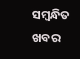ସମ୍ବନ୍ଧିତ ଖବର